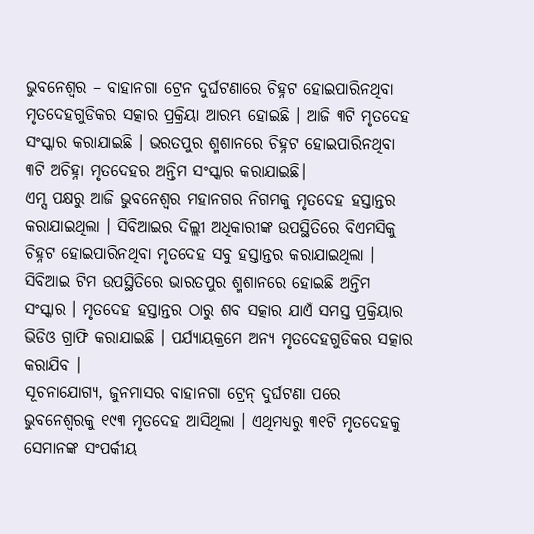ଭୁବନେଶ୍ବର – ବାହାନଗା ଟ୍ରେନ ଦୁର୍ଘଟଣାରେ ଚିହ୍ନଟ ହୋଇପାରିନଥିବା ମୃତଦେହଗୁଡିକର ସତ୍କାର ପ୍ରକ୍ରିୟା ଆରମ୍ଭ ହୋଇଛି । ଆଜି ୩ଟି ମୃତଦେହ ସଂସ୍କାର କରାଯାଇଛି । ଭରତପୁର ଶ୍ମଶାନରେ ଚିହ୍ନଟ ହୋଇପାରିନଥିବା ୩ଟି ଅଚିହ୍ନା ମୃତଦେହର ଅନ୍ତିମ ସଂସ୍କାର କରାଯାଇଛି।
ଏମ୍ସ ପକ୍ଷରୁ ଆଜି ଭୁବନେଶ୍ବର ମହାନଗର ନିଗମକୁ ମୃତଦେହ ହସ୍ତାନ୍ତର କରାଯାଇଥିଲା । ସିବିଆଇର ଦିଲ୍ଲୀ ଅଧିକାରୀଙ୍କ ଉପସ୍ଥିତିରେ ବିଏମସିକୁ ଚିହ୍ନଟ ହୋଇପାରିନଥିବା ମୃତଦେହ ସବୁ ହସ୍ତାନ୍ତର କରାଯାଇଥିଲା । ସିବିଆଇ ଟିମ ଉପସ୍ଥିତିରେ ଭାରତପୁର ଶ୍ମଶାନରେ ହୋଇଛି ଅନ୍ତିମ ସଂସ୍କାର । ମୃତଦେହ ହସ୍ତାନ୍ତର ଠାରୁ ଶବ ସତ୍କାର ଯାଏଁ ସମସ୍ତ ପ୍ରକ୍ରିୟାର ଭିଡିଓ ଗ୍ରାଫି କରାଯାଇଛି । ପର୍ଯ୍ୟାୟକ୍ରମେ ଅନ୍ୟ ମୃତଦେହଗୁଡିକର ସତ୍କାର କରାଯିବ ।
ସୂଚନାଯୋଗ୍ୟ, ଜୁନମାସର ବାହାନଗା ଟ୍ରେନ୍ ଦୁର୍ଘଟଣା ପରେ ଭୁବନେଶ୍ଵରକୁ ୧୯୩ ମୃତଦେହ ଆସିଥିଲା । ଏଥିମଧ୍ୟରୁ ୩୧ଟି ମୃତଦେହକୁ ସେମାନଙ୍କ ସଂପର୍କୀୟ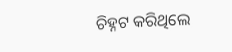ଚିହ୍ନଟ କରିଥିଲେ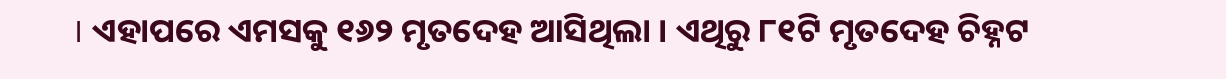। ଏହାପରେ ଏମସକୁ ୧୬୨ ମୃତଦେହ ଆସିଥିଲା । ଏଥିରୁ ୮୧ଟି ମୃତଦେହ ଚିହ୍ନଟ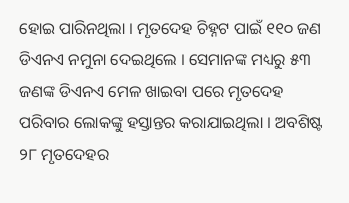ହୋଇ ପାରିନଥିଲା । ମୃତଦେହ ଚିହ୍ନଟ ପାଇଁ ୧୧୦ ଜଣ ଡିଏନଏ ନମୁନା ଦେଇଥିଲେ । ସେମାନଙ୍କ ମଧ୍ୟରୁ ୫୩ ଜଣଙ୍କ ଡିଏନଏ ମେଳ ଖାଇବା ପରେ ମୃତଦେହ ପରିବାର ଲୋକଙ୍କୁ ହସ୍ତାନ୍ତର କରାଯାଇଥିଲା । ଅବଶିଷ୍ଟ ୨୮ ମୃତଦେହର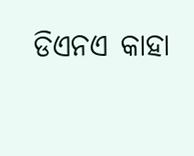ଡିଏନଏ କାହା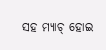ସହ ମ୍ୟାଚ୍ ହୋଇ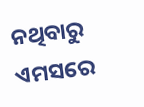ନଥିବାରୁ ଏମସରେ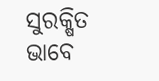ସୁରକ୍ଷିତ ଭାବେ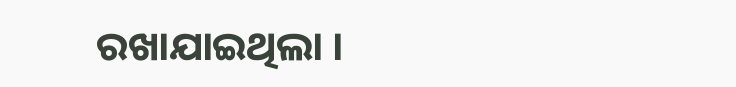ରଖାଯାଇଥିଲା ।